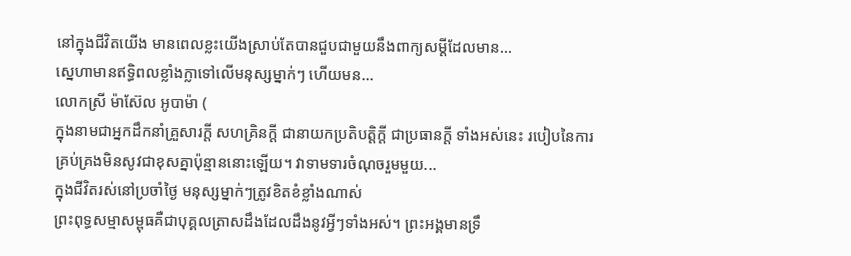នៅក្នុងជីវិតយើង មានពេលខ្លះយើងស្រាប់តែបានជួបជាមួយនឹងពាក្យសម្ដីដែលមាន...
ស្នេហាមានឥទ្ធិពលខ្លាំងក្លាទៅលើមនុស្សម្នាក់ៗ ហើយមន...
លោកស្រី ម៉ាស៊ែល អូបាម៉ា (
ក្នុងនាមជាអ្នកដឹកនាំគ្រួសារក្តី សហគ្រិនក្តី ជានាយកប្រតិបត្តិក្តី ជាប្រធានក្តី ទាំងអស់នេះ របៀបនៃការគ្រប់គ្រងមិនសូវជាខុសគ្នាប៉ុន្មាននោះឡើយ។ វាទាមទារចំណុចរួមមួយ...
ក្នុងជីវិតរស់នៅប្រចាំថ្ងៃ មនុស្សម្នាក់ៗត្រូវខិតខំខ្លាំងណាស់
ព្រះពុទ្ធសម្មាសម្ពុធគឺជាបុគ្គលត្រាសដឹងដែលដឹងនូវអ្វីៗទាំងអស់។ ព្រះអង្គមានទ្រឹ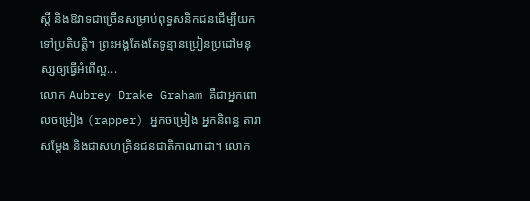ស្ដី និងឱវាទជាច្រើនសម្រាប់ពុទ្ធសនិកជនដើម្បីយកទៅប្រតិបត្តិ។ ព្រះអង្គតែងតែទូន្មានប្រៀនប្រដៅមនុស្សឲ្យធ្វើអំពើល្អ...
លោក Aubrey Drake Graham គឺជាអ្នកពោលចម្រៀង (rapper) អ្នកចម្រៀង អ្នកនិពន្ធ តារាសម្ដែង និងជាសហគ្រិនជនជាតិកាណាដា។ លោក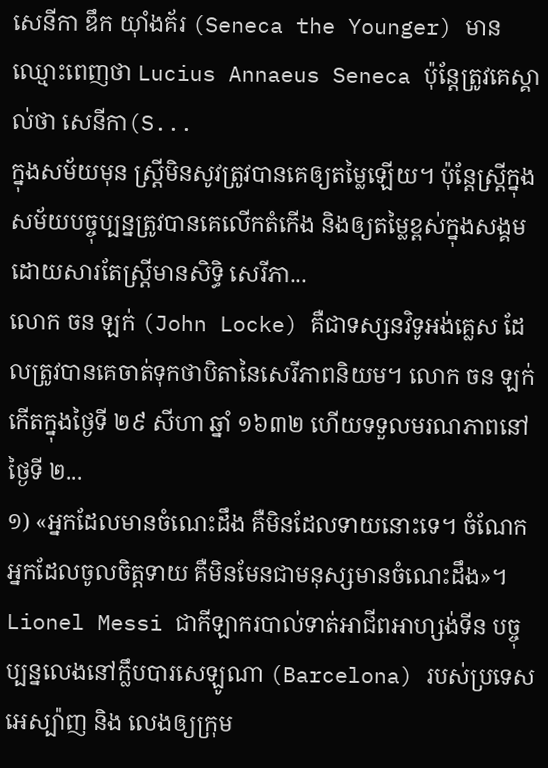សេនីកា ឌឹក យ៉ាំងគ័រ (Seneca the Younger) មានឈ្មោះពេញថា Lucius Annaeus Seneca ប៉ុន្តែត្រូវគេស្គាល់ថា សេនីកា(S...
ក្នុងសម័យមុន ស្ត្រីមិនសូវត្រូវបានគេឲ្យតម្លៃឡើយ។ ប៉ុន្តែស្រ្តីក្នុងសម័យបច្ចុប្បន្នត្រូវបានគេលើកតំកើង និងឲ្យតម្លៃខ្ពស់ក្នុងសង្គមដោយសារតែស្រ្តីមានសិទ្ធិ សេរីភា...
លោក ចន ឡក់ (John Locke) គឺជាទស្សនវិទូអង់គ្លេស ដែលត្រូវបានគេចាត់ទុកថាបិតានៃសេរីភាពនិយម។ លោក ចន ឡក់ កើតក្នុងថ្ងៃទី ២៩ សីហា ឆ្នាំ ១៦៣២ ហើយទទួលមរណភាពនៅថ្ងៃទី ២...
១) «អ្នកដែលមានចំណេះដឹង គឺមិនដែលទាយនោះទេ។ ចំណែកអ្នកដែលចូលចិត្តទាយ គឺមិនមែនជាមនុស្សមានចំណេះដឹង»។
Lionel Messi ជាកីឡាករបាល់ទាត់អាជីពអាហ្សង់ទីន បច្ចុប្បន្នលេងនៅក្លឹបបារសេឡូណា (Barcelona) របស់ប្រទេសអេស្ប៉ាញ និង លេងឲ្យក្រុម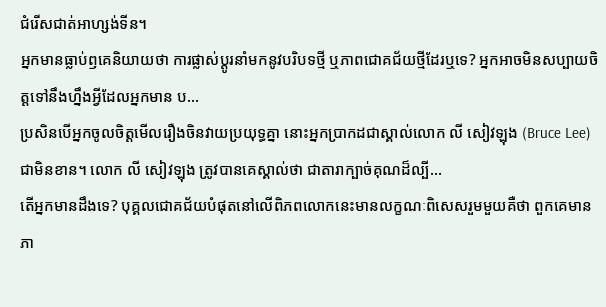ជំរើសជាត់អាហ្សង់ទីន។
អ្នកមានធ្លាប់ឭគេនិយាយថា ការផ្លាស់ប្ដូរនាំមកនូវបរិបទថ្មី ឬភាពជោគជ័យថ្មីដែរឬទេ? អ្នកអាចមិនសប្បាយចិត្តទៅនឹងហ្នឹងអ្វីដែលអ្នកមាន ប...
ប្រសិនបើអ្នកចូលចិត្តមើលរឿងចិនវាយប្រយុទ្ធគ្នា នោះអ្នកប្រាកដជាស្គាល់លោក លី សៀវឡុង (Bruce Lee) ជាមិនខាន។ លោក លី សៀវឡុង ត្រូវបានគេស្គាល់ថា ជាតារាក្បាច់គុណដ៏ល្បី...
តើអ្នកមានដឹងទេ? បុគ្គលជោគជ័យបំផុតនៅលើពិភពលោកនេះមានលក្ខណៈពិសេសរួមមួយគឺថា ពួកគេមានភា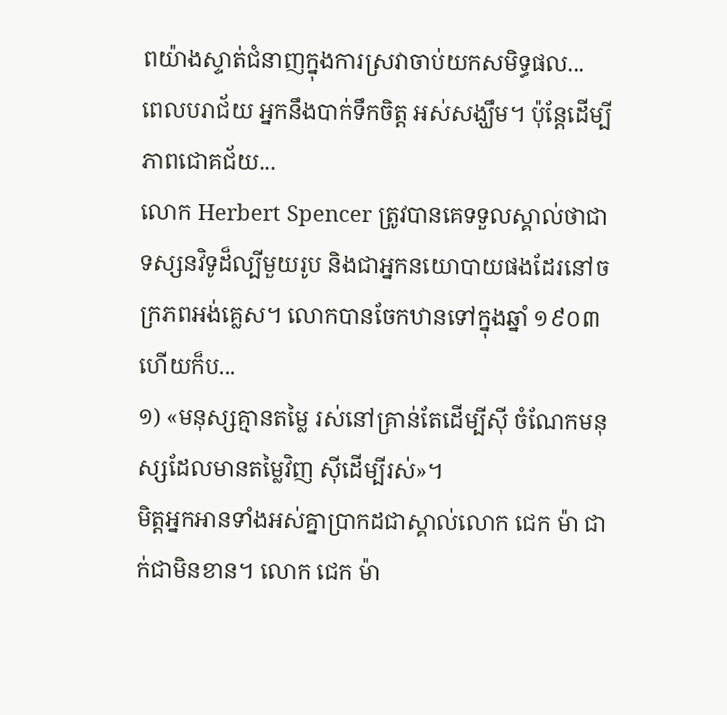ពយ៉ាងស្ទាត់ជំនាញក្នុងការស្រវាចាប់យកសមិទ្ធផល...
ពេលបរាជ័យ អ្នកនឹងបាក់ទឹកចិត្ត អស់សង្ឃឹម។ ប៉ុន្តែដើម្បីភាពជោគជ័យ...
លោក Herbert Spencer ត្រូវបានគេទទួលស្គាល់ថាជា ទស្សនវិទូដ៏ល្បីមួយរូប និងជាអ្នកនយោបាយផងដែរនៅចក្រភពអង់គ្លេស។ លោកបានចែកឋានទៅក្នុងឆ្នាំ ១៩០៣ ហើយក៏ប...
១) «មនុស្សគ្មានតម្លៃ រស់នៅគ្រាន់តែដើម្បីស៊ី ចំណែកមនុស្សដែលមានតម្លៃវិញ ស៊ីដើម្បីរស់»។
មិត្តអ្នកអានទាំងអស់គ្នាប្រាកដជាស្គាល់លោក ជេក ម៉ា ជាក់ជាមិនខាន។ លោក ជេក ម៉ា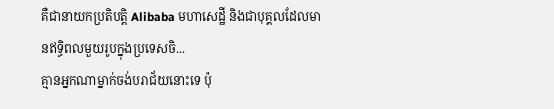គឺជានាយកប្រតិបត្តិ Alibaba មហាសេដ្ឋី និងជាបុគ្គលដែលមានឥទ្ធិពលមួយរូបក្នុងប្រទេសចិ...
គ្មានអ្នកណាម្នាក់ចង់បរាជ័យនោះទេ ប៉ុ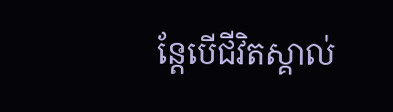ន្តែបើជីវិតស្គាល់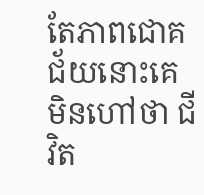តែភាពជោគជ័យនោះគេមិនហៅថា ជីវិត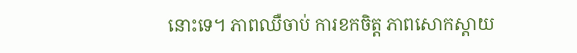នោះទេ។ ភាពឈឺចាប់ ការខកចិត្ត ភាពសោកស្តាយ